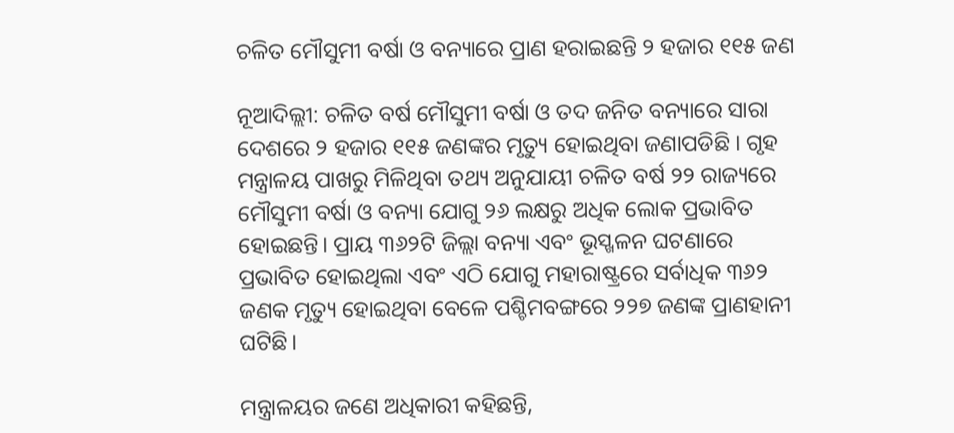ଚଳିତ ମୌସୁମୀ ବର୍ଷା ଓ ବନ୍ୟାରେ ପ୍ରାଣ ହରାଇଛନ୍ତି ୨ ହଜାର ୧୧୫ ଜଣ

ନୂଆଦିଲ୍ଲୀ: ଚଳିତ ବର୍ଷ ମୌସୁମୀ ବର୍ଷା ଓ ତଦ ଜନିତ ବନ୍ୟାରେ ସାରା ଦେଶରେ ୨ ହଜାର ୧୧୫ ଜଣଙ୍କର ମୃତ୍ୟୁ ହୋଇଥିବା ଜଣାପଡିଛି । ଗୃହ ମନ୍ତ୍ରାଳୟ ପାଖରୁ ମିଳିଥିବା ତଥ୍ୟ ଅନୁଯାୟୀ ଚଳିତ ବର୍ଷ ୨୨ ରାଜ୍ୟରେ ମୌସୁମୀ ବର୍ଷା ଓ ବନ୍ୟା ଯୋଗୁ ୨୬ ଲକ୍ଷରୁ ଅଧିକ ଲୋକ ପ୍ରଭାବିତ ହୋଇଛନ୍ତି। ପ୍ରାୟ ୩୬୨ଟି ଜିଲ୍ଲା ବନ୍ୟା ଏବଂ ଭୂସ୍ଖଳନ ଘଟଣାରେ ପ୍ରଭାବିତ ହୋଇଥିଲା ଏବଂ ଏଠି ଯୋଗୁ ମହାରାଷ୍ଟ୍ରରେ ସର୍ବାଧିକ ୩୬୨ ଜଣକ ମୃତ୍ୟୁ ହୋଇଥିବା ବେଳେ ପଶ୍ଚିମବଙ୍ଗରେ ୨୨୭ ଜଣଙ୍କ ପ୍ରାଣହାନୀ ଘଟିଛି।

ମନ୍ତ୍ରାଳୟର ଜଣେ ଅଧିକାରୀ କହିଛନ୍ତି,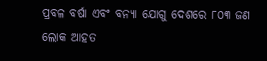ପ୍ରବଳ ବର୍ଷା ଏବଂ ବନ୍ୟା ଯୋଗୁ ଦେଶରେ ୮୦୩ ଜଣ ଲୋକ ଆହତ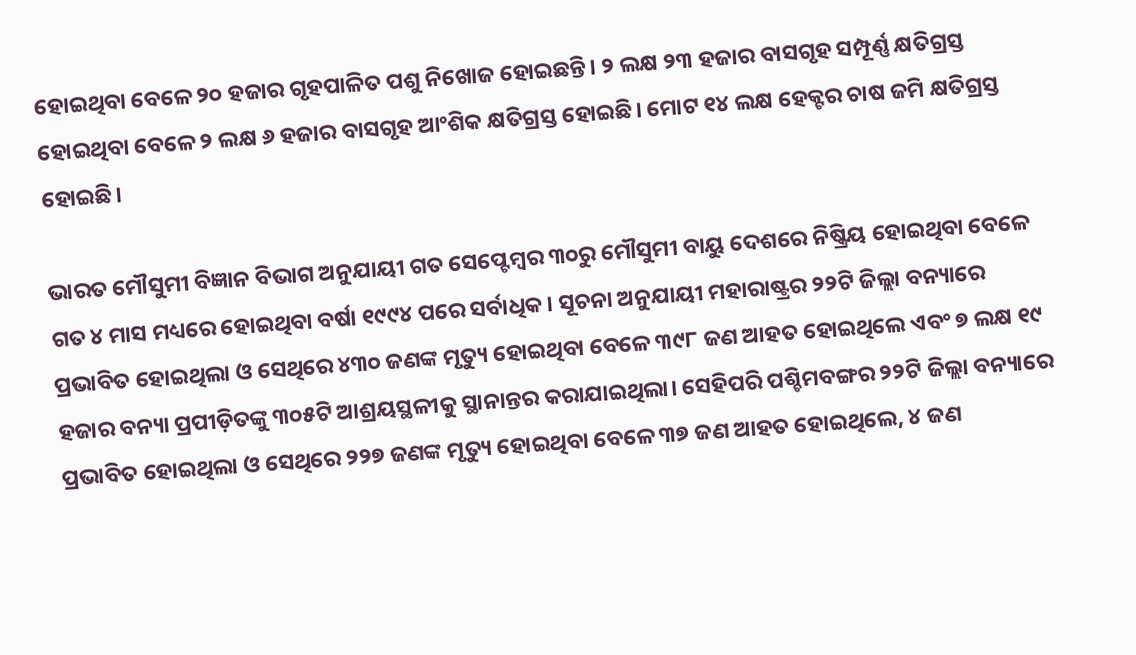ହୋଇଥିବା ବେଳେ ୨୦ ହଜାର ଗୃହପାଳିତ ପଶୁ ନିଖୋଜ ହୋଇଛନ୍ତି। ୨ ଲକ୍ଷ ୨୩ ହଜାର ବାସଗୃହ ସମ୍ପୂର୍ଣ୍ଣ କ୍ଷତିଗ୍ରସ୍ତ ହୋଇଥିବା ବେଳେ ୨ ଲକ୍ଷ ୬ ହଜାର ବାସଗୃହ ଆଂଶିକ କ୍ଷତିଗ୍ରସ୍ତ ହୋଇଛି। ମୋଟ ୧୪ ଲକ୍ଷ ହେକ୍ଟର ଚାଷ ଜମି କ୍ଷତିଗ୍ରସ୍ତ ହୋଇଛି।

ଭାରତ ମୌସୁମୀ ବିଜ୍ଞାନ ବିଭାଗ ଅନୁଯାୟୀ ଗତ ସେପ୍ଟେମ୍ବର ୩୦ରୁ ମୌସୁମୀ ବାୟୁ ଦେଶରେ ନିଷ୍କ୍ରିୟ ହୋଇଥିବା ବେଳେ ଗତ ୪ ମାସ ମଧ୍ୟରେ ହୋଇଥିବା ବର୍ଷା ୧୯୯୪ ପରେ ସର୍ବାଧିକ। ସୂଚନା ଅନୁଯାୟୀ ମହାରାଷ୍ଟ୍ରର ୨୨ଟି ଜିଲ୍ଲା ବନ୍ୟାରେ ପ୍ରଭାବିତ ହୋଇଥିଲା ଓ ସେଥିରେ ୪୩୦ ଜଣଙ୍କ ମୃତ୍ୟୁ ହୋଇଥିବା ବେଳେ ୩୯୮ ଜଣ ଆହତ ହୋଇଥିଲେ ଏବଂ ୭ ଲକ୍ଷ ୧୯ ହଜାର ବନ୍ୟା ପ୍ରପୀଡ଼ିତଙ୍କୁ ୩୦୫ଟି ଆଶ୍ରୟସ୍ଥଳୀକୁ ସ୍ଥାନାନ୍ତର କରାଯାଇଥିଲା। ସେହିପରି ପଶ୍ଚିମବଙ୍ଗର ୨୨ଟି ଜିଲ୍ଲା ବନ୍ୟାରେ ପ୍ରଭାବିତ ହୋଇଥିଲା ଓ ସେଥିରେ ୨୨୭ ଜଣଙ୍କ ମୃତ୍ୟୁ ହୋଇଥିବା ବେଳେ ୩୭ ଜଣ ଆହତ ହୋଇଥିଲେ, ୪ ଜଣ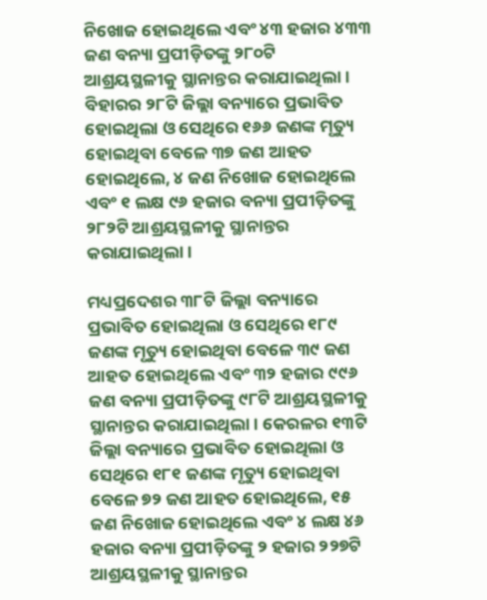ନିଖୋଜ ହୋଇଥିଲେ ଏବଂ ୪୩ ହଜାର ୪୩୩ ଜଣ ବନ୍ୟା ପ୍ରପୀଡ଼ିତଙ୍କୁ ୨୮୦ଟି ଆଶ୍ରୟସ୍ଥଳୀକୁ ସ୍ଥାନାନ୍ତର କରାଯାଇଥିଲା। ବିହାରର ୨୮ଟି ଜିଲ୍ଲା ବନ୍ୟାରେ ପ୍ରଭାବିତ ହୋଇଥିଲା ଓ ସେଥିରେ ୧୬୬ ଜଣଙ୍କ ମୃତ୍ୟୁ ହୋଇଥିବା ବେଳେ ୩୭ ଜଣ ଆହତ ହୋଇଥିଲେ, ୪ ଜଣ ନିଖୋଜ ହୋଇଥିଲେ ଏବଂ ୧ ଲକ୍ଷ ୯୬ ହଜାର ବନ୍ୟା ପ୍ରପୀଡ଼ିତଙ୍କୁ ୨୮୨ଟି ଆଶ୍ରୟସ୍ଥଳୀକୁ ସ୍ଥାନାନ୍ତର କରାଯାଇଥିଲା।

ମଧ୍ୟପ୍ରଦେଶର ୩୮ଟି ଜିଲ୍ଲା ବନ୍ୟାରେ ପ୍ରଭାବିତ ହୋଇଥିଲା ଓ ସେଥିରେ ୧୮୯ ଜଣଙ୍କ ମୃତ୍ୟୁ ହୋଇଥିବା ବେଳେ ୩୯ ଜଣ ଆହତ ହୋଇଥିଲେ ଏବଂ ୩୨ ହଜାର ୯୯୬ ଜଣ ବନ୍ୟା ପ୍ରପୀଡ଼ିତଙ୍କୁ ୯୮ଟି ଆଶ୍ରୟସ୍ଥଳୀକୁ ସ୍ଥାନାନ୍ତର କରାଯାଇଥିଲା। କେରଳର ୧୩ଟି ଜିଲ୍ଲା ବନ୍ୟାରେ ପ୍ରଭାବିତ ହୋଇଥିଲା ଓ ସେଥିରେ ୧୮୧ ଜଣଙ୍କ ମୃତ୍ୟୁ ହୋଇଥିବା ବେଳେ ୭୨ ଜଣ ଆହତ ହୋଇଥିଲେ, ୧୫ ଜଣ ନିଖୋଜ ହୋଇଥିଲେ ଏବଂ ୪ ଲକ୍ଷ ୪୬ ହଜାର ବନ୍ୟା ପ୍ରପୀଡ଼ିତଙ୍କୁ ୨ ହଜାର ୨୨୭ଟି ଆଶ୍ରୟସ୍ଥଳୀକୁ ସ୍ଥାନାନ୍ତର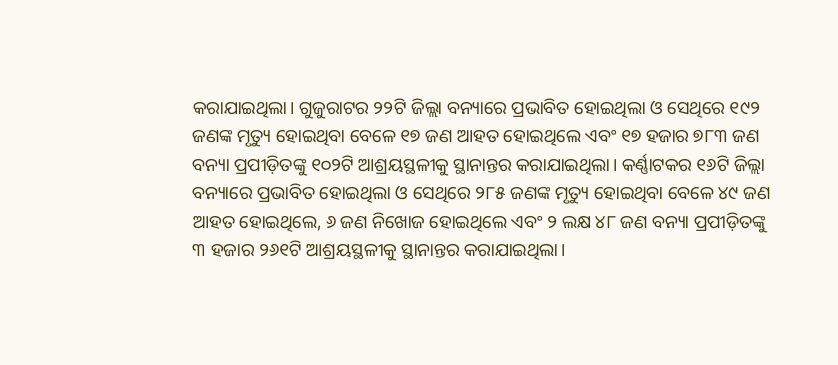କରାଯାଇଥିଲା। ଗୁଜୁରାଟର ୨୨ଟି ଜିଲ୍ଲା ବନ୍ୟାରେ ପ୍ରଭାବିତ ହୋଇଥିଲା ଓ ସେଥିରେ ୧୯୨ ଜଣଙ୍କ ମୃତ୍ୟୁ ହୋଇଥିବା ବେଳେ ୧୭ ଜଣ ଆହତ ହୋଇଥିଲେ ଏବଂ ୧୭ ହଜାର ୭୮୩ ଜଣ ବନ୍ୟା ପ୍ରପୀଡ଼ିତଙ୍କୁ ୧୦୨ଟି ଆଶ୍ରୟସ୍ଥଳୀକୁ ସ୍ଥାନାନ୍ତର କରାଯାଇଥିଲା। କର୍ଣ୍ଣାଟକର ୧୬ଟି ଜିଲ୍ଲା ବନ୍ୟାରେ ପ୍ରଭାବିତ ହୋଇଥିଲା ଓ ସେଥିରେ ୨୮୫ ଜଣଙ୍କ ମୃତ୍ୟୁ ହୋଇଥିବା ବେଳେ ୪୯ ଜଣ ଆହତ ହୋଇଥିଲେ, ୬ ଜଣ ନିଖୋଜ ହୋଇଥିଲେ ଏବଂ ୨ ଲକ୍ଷ ୪୮ ଜଣ ବନ୍ୟା ପ୍ରପୀଡ଼ିତଙ୍କୁ ୩ ହଜାର ୨୬୧ଟି ଆଶ୍ରୟସ୍ଥଳୀକୁ ସ୍ଥାନାନ୍ତର କରାଯାଇଥିଲା।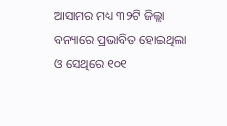ଆସାମର ମଧ୍ୟ ୩୨ଟି ଜିଲ୍ଲା ବନ୍ୟାରେ ପ୍ରଭାବିତ ହୋଇଥିଲା ଓ ସେଥିରେ ୧୦୧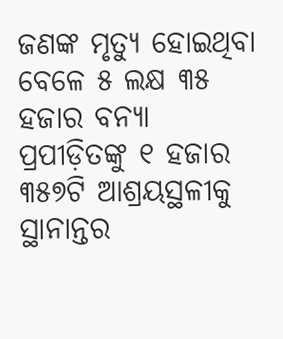ଜଣଙ୍କ ମୃତ୍ୟୁ ହୋଇଥିବା ବେଳେ ୫ ଲକ୍ଷ ୩୫ ହଜାର ବନ୍ୟା ପ୍ରପୀଡ଼ିତଙ୍କୁ ୧ ହଜାର ୩୫୭ଟି ଆଶ୍ରୟସ୍ଥଳୀକୁ ସ୍ଥାନାନ୍ତର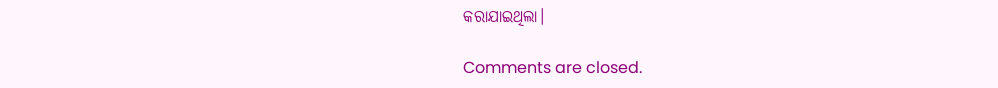କରାଯାଇଥିଲା।

Comments are closed.